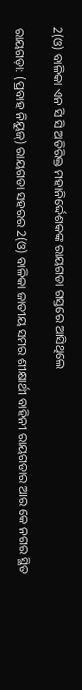2(ଓ) ବାଳିକା ଏନ ସି ସି ଅତିରିକ୍ତ ମହାନିର୍ଦ୍ଦେଶକଙ୍କ ରାୟଗଡା ଗସ୍ତରେ ଆସିଥିଲେ

ରାୟଗଡ଼ା: (ପ୍ରବାହ ନିୟୁଜ୍) ରାୟଗଡା ସହରର 2(ଓ) ବାଳିକା ଜାତୀୟ ସମର ଶୀକ୍ଷାର୍ଥୀ ବାହିନୀ ରାୟଗଡାର ଆର କେ ନଗର ସ୍ଥିତ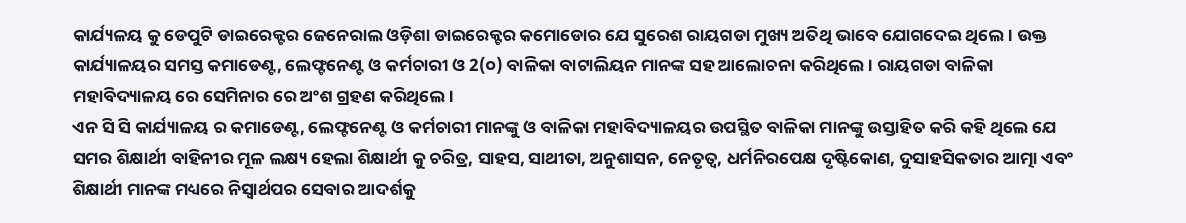କାର୍ଯ୍ୟଳୟ କୁ ଡେପୁଟି ଡାଇରେକ୍ଟର ଜେନେରାଲ ଓଡ଼ିଶା ଡାଇରେକ୍ଟର କମୋଡୋର ଯେ ସୁରେଶ ରାୟଗଡା ମୁଖ୍ୟ ଅତିଥି ଭାବେ ଯୋଗଦେଇ ଥିଲେ। ଉକ୍ତ କାର୍ଯ୍ୟାଳୟର ସମସ୍ତ କମାଡେଣ୍ଟ, ଲେଫ୍ଟନେଣ୍ଟ ଓ କର୍ମଚାରୀ ଓ 2(୦) ବାଳିକା ବାଟାଲିୟନ ମାନଙ୍କ ସହ ଆଲୋଚନା କରିଥିଲେ । ରାୟଗଡା ବାଳିକା ମହାବିଦ୍ୟାଳୟ ରେ ସେମିନାର ରେ ଅଂଶ ଗ୍ରହଣ କରିଥିଲେ।
ଏନ ସି ସି କାର୍ଯ୍ୟାଳୟ ର କମାଡେଣ୍ଟ, ଲେଫ୍ଟନେଣ୍ଟ ଓ କର୍ମଚାରୀ ମାନଙ୍କୁ ଓ ବାଳିକା ମହାବିଦ୍ୟାଳୟର ଉପସ୍ଥିତ ବାଳିକା ମାନଙ୍କୁ ଉସ୍ତାହିତ କରି କହି ଥିଲେ ଯେ ସମର ଶିକ୍ଷାର୍ଥୀ ବାହିନୀର ମୂଳ ଲକ୍ଷ୍ୟ ହେଲା ଶିକ୍ଷାର୍ଥୀ କୁ ଚରିତ୍ର, ସାହସ, ସାଥୀତା, ଅନୁଶାସନ, ନେତୃତ୍ୱ, ଧର୍ମନିରପେକ୍ଷ ଦୃଷ୍ଟିକୋଣ, ଦୁସାହସିକତାର ଆତ୍ମା ଏବଂ ଶିକ୍ଷାର୍ଥୀ ମାନଙ୍କ ମଧ୍ୟରେ ନିସ୍ୱାର୍ଥପର ସେବାର ଆଦର୍ଶକୁ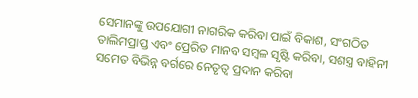ସେମାନଙ୍କୁ ଉପଯୋଗୀ ନାଗରିକ କରିବା ପାଇଁ ବିକାଶ, ସଂଗଠିତ ତାଲିମପ୍ରାପ୍ତ ଏବଂ ପ୍ରେରିତ ମାନବ ସମ୍ବଳ ସୃଷ୍ଟି କରିବା, ସଶସ୍ତ୍ର ବାହିନୀ ସମେତ ବିଭିନ୍ନ ବର୍ଗରେ ନେତୃତ୍ୱ ପ୍ରଦାନ କରିବା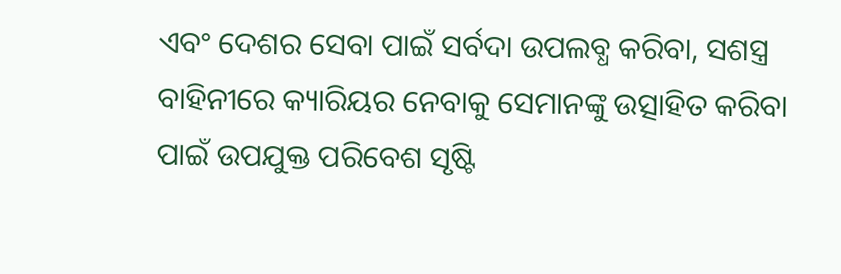ଏବଂ ଦେଶର ସେବା ପାଇଁ ସର୍ବଦା ଉପଲବ୍ଧ କରିବା, ସଶସ୍ତ୍ର ବାହିନୀରେ କ୍ୟାରିୟର ନେବାକୁ ସେମାନଙ୍କୁ ଉତ୍ସାହିତ କରିବା ପାଇଁ ଉପଯୁକ୍ତ ପରିବେଶ ସୃଷ୍ଟି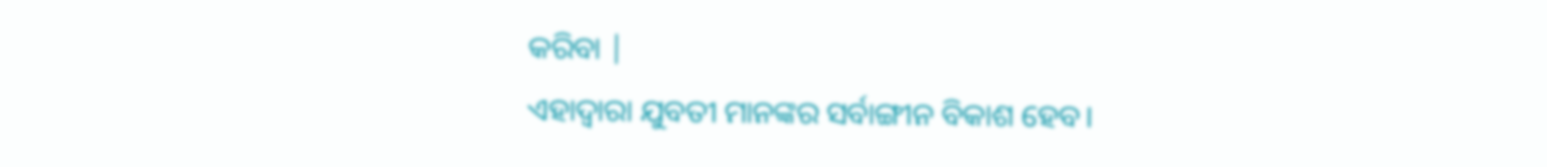କରିବା |
ଏହାଦ୍ବାରା ଯୁବତୀ ମାନଙ୍କର ସର୍ବାଙ୍ଗୀନ ବିକାଶ ହେବ।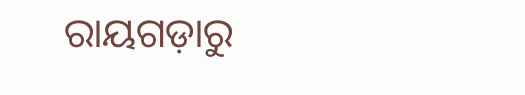ରାୟଗଡ଼ାରୁ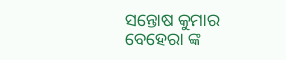ସନ୍ତୋଷ କୁମାର ବେହେରା ଙ୍କ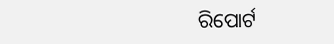ରିପୋର୍ଟ